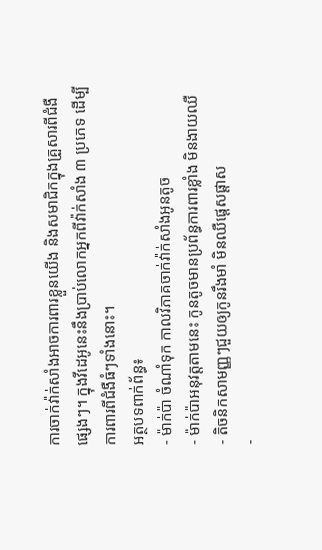ការចាក់វ៉ាក់សាំងអាចការពារខ្លួនយើង និងសមាជិកក្នុងគ្រួសារពីជំងឺផ្សេងៗ។ ក្នុងវីដេអូនេះនឹងប្រាប់លោកអ្នកពីវ៉ាក់សាំង ៣ ប្រភេទ ដើម្បីការពារពីជំងឺធំៗទាំងនោះ។
អត្ថបទពាក់ព័ន្ធ៖
- ម៉ាក់ប៉ា ចំណាំទុក កាលវិភាគចាក់វ៉ាក់សាំងអូនតូច
- ម៉ាក់ប៉ាអនុវត្តតាមនេះ កូនតូចមានប្រព័ន្ធការពារខ្លាំង មិនងាយឈឺ
- តិចនិកសាមញ្ញៗជួយឲ្យកូនរឹងមាំ មិនឈឺផ្ដេសផ្ដាស
-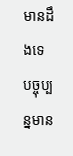មានដឹងទេ បច្ចុប្បន្នមាន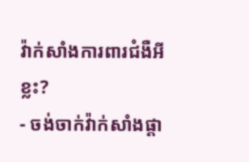វ៉ាក់សាំងការពារជំងឺអីខ្លះ?
- ចង់ចាក់វ៉ាក់សាំងផ្ដា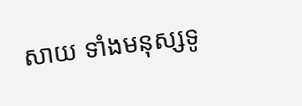សាយ ទាំងមនុស្សទូ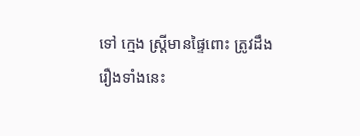ទៅ ក្មេង ស្ត្រីមានផ្ទៃពោះ ត្រូវដឹងរឿងទាំងនេះ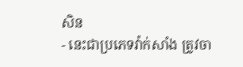សិន
- នេះជាប្រភេទវ៉ាក់សាំង ត្រូវចា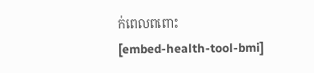ក់ពេលពពោះ
[embed-health-tool-bmi]